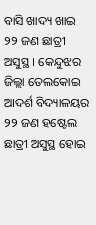ବାସି ଖାଦ୍ୟ ଖାଇ ୨୨ ଜଣ ଛାତ୍ରୀ ଅସୁସ୍ଥ । କେନ୍ଦୁଝର ଜିଲ୍ଲା ତେଲକୋଇ ଆଦର୍ଶ ବିଦ୍ୟାଳୟର ୨୨ ଜଣ ହଷ୍ଟେଲ ଛାତ୍ରୀ ଅସୁସ୍ଥ ହୋଇ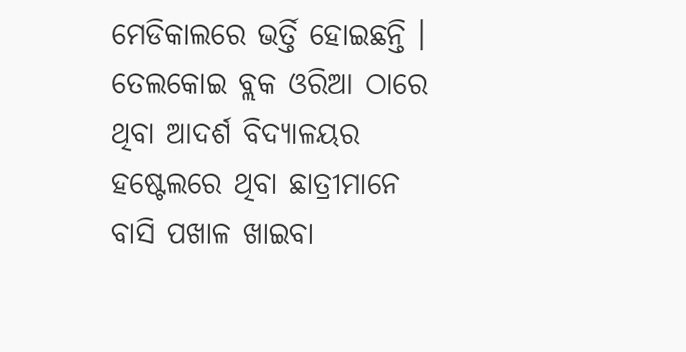ମେଡିକାଲରେ ଭର୍ତ୍ତି ହୋଇଛନ୍ତି । ତେଲକୋଇ ବ୍ଲକ ଓରିଆ ଠାରେ ଥିବା ଆଦର୍ଶ ବିଦ୍ୟାଳୟର ହଷ୍ଟେଲରେ ଥିବା ଛାତ୍ରୀମାନେ ବାସି ପଖାଳ ଖାଇବା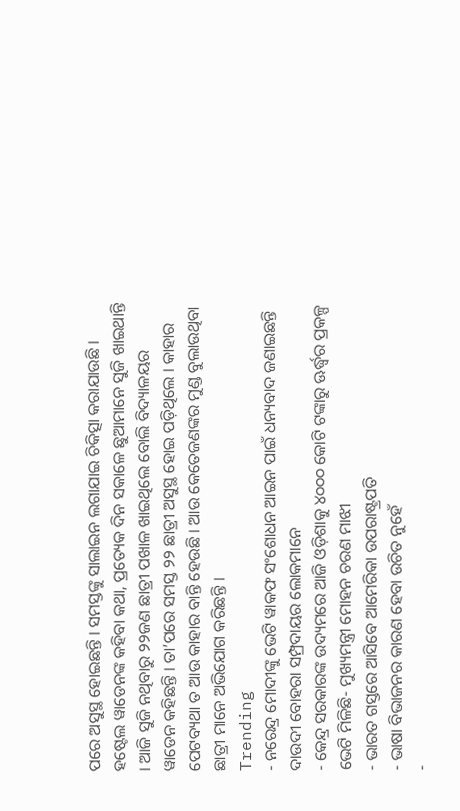ପରେ ଅସୁସ୍ଥ ହୋଇଛନ୍ତି । ସମସ୍ତଙ୍କୁ ସାଲାଇନ ଲଗାଯାଇ ଚିକିତ୍ସା କରାଯାଉଛି । ହଷ୍ଟେଲ ୱାଡେନଙ୍କ କହିବା କଥା, ପ୍ରତ୍ୟେକ ଦିନ ସକାଳେ ଛୁଆମାନେ ସୁଜି ଖାଇଥାନ୍ତି । ଆଜି ସୁଜି ନଥିବାରୁ ୨୨ଜଣ ଛାତ୍ରୀ ପଖାଳ ଖାଇଥିଲେ ବୋଲି ବିଦ୍ୟାଳୟର ୱାଡେନ କହିଛନ୍ତି । ତା’ପରେ ସମସ୍ତ ୨୨ ଛାତ୍ରୀ ଅସୁସ୍ଥ ହୋଇ ପଡ଼ିଥିଲେ । କାହାର ପେଟବ୍ୟଥା ତ ଆଉ କାହାର ବାନ୍ତି ହେଉଛି । ଆଉ କେତେଜଣଙ୍କର ମୁଣ୍ଡ ବୁଲାଉଥିବା ଛାତ୍ରୀ ମାନେ ଅଭିଯୋଗ କରିଛନ୍ତି ।
Trending
- ନରେନ୍ଦ୍ର ମୋଦୀଙ୍କୁ ଭେଟି ୱାକଫ ସଂଶୋଧନ ଆଇନ ପାଇଁ ଧନ୍ୟବାଦ ଜଣାଇଛନ୍ତି ଦାଉଦୀ ବୋହରା ସମ୍ପ୍ରଦାୟର ଲୋକମାନେ
- କେନ୍ଦ୍ର ସରକାରଙ୍କ ଉଦ୍ୟମରେ ଆଜି ଓଡ଼ିଶାକୁ ୪୦୦୦ କୋଟି ଟଙ୍କାରୁ ଊର୍ଦ୍ଧ୍ବର ପ୍ରକଳ୍ପ ଭେଟି ମିଳିଛି- ମୁଖ୍ୟମନ୍ତ୍ରୀ ମୋହନ ଚରଣ ମାଝୀ
- ଭାରତ ଗସ୍ତରେ ଆସିବେ ଆମେରିକା ଉପରାଷ୍ଟ୍ରପତି
- ଭାଷା ବିଭାଜନର କାରଣ ହେବା ଉଚିତ ନୁହେଁ
-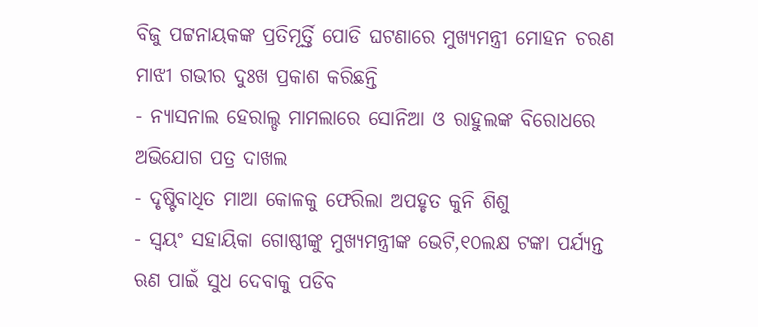ବିଜୁ ପଟ୍ଟନାୟକଙ୍କ ପ୍ରତିମୂର୍ତ୍ତି ପୋଡି ଘଟଣାରେ ମୁଖ୍ୟମନ୍ତ୍ରୀ ମୋହନ ଚରଣ ମାଝୀ ଗଭୀର ଦୁଃଖ ପ୍ରକାଶ କରିଛନ୍ତି
- ନ୍ୟାସନାଲ ହେରାଲ୍ଡ ମାମଲାରେ ସୋନିଆ ଓ ରାହୁଲଙ୍କ ବିରୋଧରେ ଅଭିଯୋଗ ପତ୍ର ଦାଖଲ
- ଦୃଷ୍ଟିବାଧିତ ମାଆ କୋଳକୁ ଫେରିଲା ଅପହୃତ କୁନି ଶିଶୁ
- ସ୍ୱୟଂ ସହାୟିକା ଗୋଷ୍ଠୀଙ୍କୁ ମୁଖ୍ୟମନ୍ତ୍ରୀଙ୍କ ଭେଟି,୧୦ଲକ୍ଷ ଟଙ୍କା ପର୍ଯ୍ୟନ୍ତ ଋଣ ପାଇଁ ସୁଧ ଦେବାକୁ ପଡିବ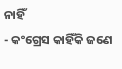ନାହିଁ
- କଂଗ୍ରେସ କାହିଁକି ଜଣେ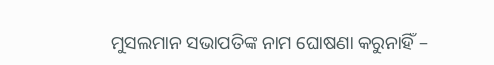ମୁସଲମାନ ସଭାପତିଙ୍କ ନାମ ଘୋଷଣା କରୁନାହିଁ –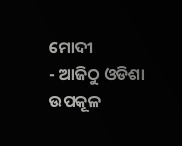ମୋଦୀ
- ଆଜିଠୁ ଓଡିଶା ଉପକୂଳ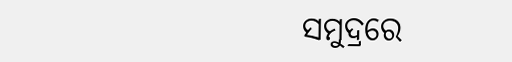ସମୁଦ୍ରରେ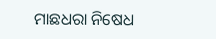ମାଛଧରା ନିଷେଧ